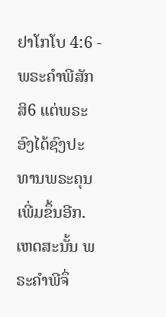ຢາໂກໂບ 4:6 - ພຣະຄຳພີສັກສິ6 ແຕ່ພຣະອົງໄດ້ຊົງປະທານພຣະຄຸນເພີ່ມຂຶ້ນອີກ. ເຫດສະນັ້ນ ພຣະຄຳພີຈຶ່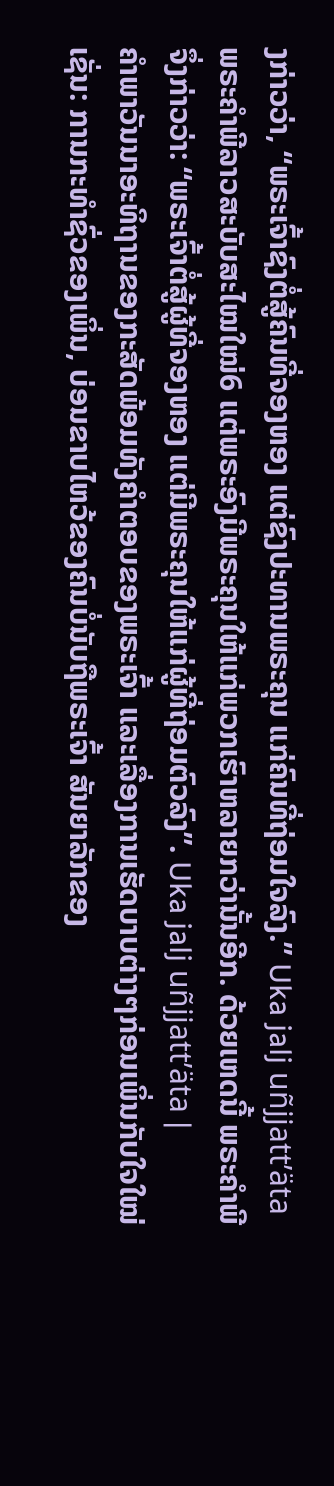ງກ່າວວ່າ, “ພຣະເຈົ້າຊົງຕໍ່ສູ້ຄົນທີ່ຈອງຫອງ ແຕ່ຊົງປະທານພຣະຄຸນ ແກ່ຄົນທີ່ຖ່ອມໃຈລົງ.” Uka jalj uñjjattʼätaພຣະຄຳພີລາວສະບັບສະໄໝໃໝ່6 ແຕ່ພຣະອົງມີພຣະຄຸນໃຫ້ແກ່ພວກເຮົາຫລາຍກວ່ານັ້ນອີກ. ດ້ວຍເຫດນີ້ ພຣະຄຳພີຈຶ່ງກ່າວວ່າ: “ພຣະເຈົ້າຕໍ່ສູ້ຜູ້ທີ່ຈອງຫອງ ແຕ່ມີພຣະຄຸນໃຫ້ແກ່ຜູ້ທີ່ຖ່ອມຕົວລົງ”. Uka jalj uñjjattʼäta |
ຄຳພາວັນນາອະທິຖານຂອງກະສັດພ້ອມທັງຄຳຕອບຂອງພຣະເຈົ້າ ແລະເລື່ອງການເຮັດບາບຕ່າງໆກ່ອນເພິ່ນກັບໃຈໃໝ່ ເຊັ່ນ: ການກະທຳຊົ່ວຂອງເພິ່ນ, ບ່ອນຂາບໄຫວ້ຂອງຄົນບໍ່ນັບຖືພຣະເຈົ້າ ສັນຍາລັກຂອງ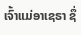ເຈົ້າແມ່ອາເຊຣາ ຊຶ່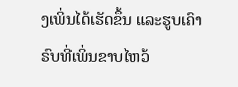ງເພິ່ນໄດ້ເຮັດຂຶ້ນ ແລະຮູບເຄົາຣົບທີ່ເພິ່ນຂາບໄຫວ້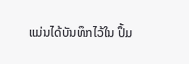ແມ່ນໄດ້ບັນທຶກໄວ້ໃນ ປຶ້ມ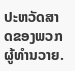ປະຫວັດສາດຂອງພວກຜູ້ທຳນວາຍ.